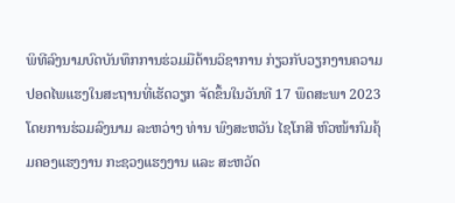ພິທີລົງນາມບົດບັນທຶກການຮ່ວມມືດ້ານວິຊາການ ກ່ຽວກັບວຽກງານຄວາມປອດໄພແຮງໃນສະຖານທີ່ເຮັດວຽກ ຈັດຂຶ້ນໃນວັນທີ 17 ພຶດສະພາ 2023 ໂດຍການຮ່ວມລົງນາມ ລະຫວ່າງ ທ່ານ ພົງສະຫວັນ ໄຊໂກສີ ຫົວໜ້າກົມຄຸ້ມຄອງແຮງງານ ກະຊວງແຮງງານ ແລະ ສະຫວັດ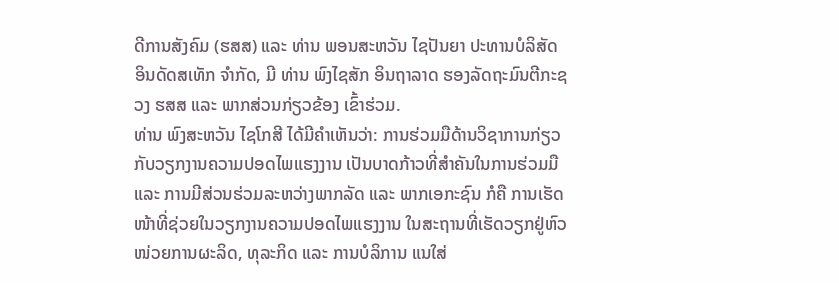ດີການສັງຄົມ (ຮສສ) ແລະ ທ່ານ ພອນສະຫວັນ ໄຊປັນຍາ ປະທານບໍລິສັດ ອິນດັດສເທັກ ຈໍາກັດ, ມີ ທ່ານ ພົງໄຊສັກ ອິນຖາລາດ ຮອງລັດຖະມົນຕີກະຊວງ ຮສສ ແລະ ພາກສ່ວນກ່ຽວຂ້ອງ ເຂົ້າຮ່ວມ.
ທ່ານ ພົງສະຫວັນ ໄຊໂກສີ ໄດ້ມີຄຳເຫັນວ່າ: ການຮ່ວມມືດ້ານວິຊາການກ່ຽວກັບວຽກງານຄວາມປອດໄພແຮງງານ ເປັນບາດກ້າວທີ່ສຳຄັນໃນການຮ່ວມມື ແລະ ການມີສ່ວນຮ່ວມລະຫວ່າງພາກລັດ ແລະ ພາກເອກະຊົນ ກໍຄື ການເຮັດໜ້າທີ່ຊ່ວຍໃນວຽກງານຄວາມປອດໄພແຮງງານ ໃນສະຖານທີ່ເຮັດວຽກຢູ່ຫົວໜ່ວຍການຜະລິດ, ທຸລະກິດ ແລະ ການບໍລິການ ແນໃສ່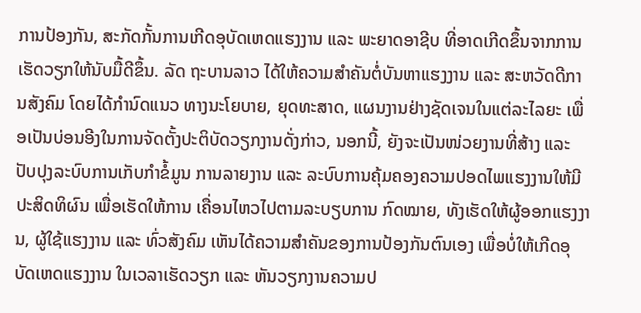ການປ້ອງກັນ, ສະກັດກັ້ນການເກີດອຸບັດເຫດແຮງງານ ແລະ ພະຍາດອາຊີບ ທີ່ອາດເກີດຂຶ້ນຈາກການເຮັດວຽກໃຫ້ນັບມື້ດີຂຶ້ນ. ລັດ ຖະບານລາວ ໄດ້ໃຫ້ຄວາມສຳຄັນຕໍ່ບັນຫາແຮງງານ ແລະ ສະຫວັດດີການສັງຄົມ ໂດຍໄດ້ກຳນົດແນວ ທາງນະໂຍບາຍ, ຍຸດທະສາດ, ແຜນງານຢ່າງຊັດເຈນໃນແຕ່ລະໄລຍະ ເພື່ອເປັນບ່ອນອີງໃນການຈັດຕັ້ງປະຕິບັດວຽກງານດັ່ງກ່າວ, ນອກນີ້, ຍັງຈະເປັນໜ່ວຍງານທີ່ສ້າງ ແລະ ປັບປຸງລະບົບການເກັບກຳຂໍ້ມູນ ການລາຍງານ ແລະ ລະບົບການຄຸ້ມຄອງຄວາມປອດໄພແຮງງານໃຫ້ມີປະສິດທິຜົນ ເພື່ອເຮັດໃຫ້ການ ເຄື່ອນໄຫວໄປຕາມລະບຽບການ ກົດໝາຍ, ທັງເຮັດໃຫ້ຜູ້ອອກແຮງງານ, ຜູ້ໃຊ້ແຮງງານ ແລະ ທົ່ວສັງຄົມ ເຫັນໄດ້ຄວາມສໍາຄັນຂອງການປ້ອງກັນຕົນເອງ ເພື່ອບໍ່ໃຫ້ເກີດອຸບັດເຫດແຮງງານ ໃນເວລາເຮັດວຽກ ແລະ ຫັນວຽກງານຄວາມປ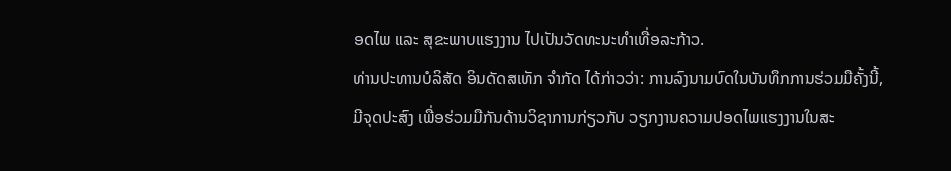ອດໄພ ແລະ ສຸຂະພາບແຮງງານ ໄປເປັນວັດທະນະທຳເທື່ອລະກ້າວ.
ທ່ານປະທານບໍລິສັດ ອິນດັດສເທັກ ຈໍາກັດ ໄດ້ກ່າວວ່າ: ການລົງນາມບົດໃນບັນທຶກການຮ່ວມມືຄັ້ງນີ້, ມີຈຸດປະສົງ ເພື່ອຮ່ວມມືກັນດ້ານວິຊາການກ່ຽວກັບ ວຽກງານຄວາມປອດໄພແຮງງານໃນສະ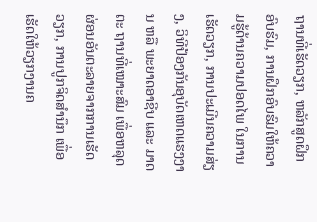ຖານທີ່ເຮັດວຽກ, ຫລັກສູດຝຶກອົບຮົມ, ການຝຶກອົບຮົມໃຫ້ຄວາມຮູ້ດ້ານຄວາມປອດໄພ ໃນການເຮັດວຽກ, ການປະເມີນຄວາມສ່ຽງ, ວິທີປ້ອງກັນອຸບັດເຫດແຮງງານ ຫລື ພະຍາດອາຊີບ ແລະ ມາດຕະ ຖານທີ່ເໝາະສົມ ເພື່ອຫລຸດຜ່ອນອັນຕະລາຍຈາກການເຮັດວຽກ, ການປູກຈິດສໍານຶກ ເພື່ອເຮັດໃຫ້ວຽກງານຄ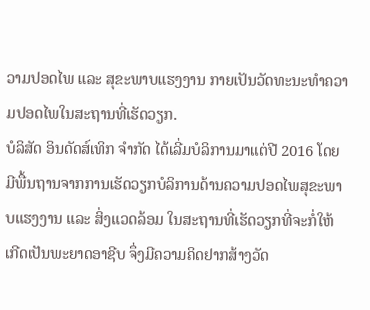ວາມປອດໄພ ແລະ ສຸຂະພາບແຮງງານ ກາຍເປັນວັດທະນະທໍາຄວາມປອດໄພໃນສະຖານທີ່ເຮັດວຽກ.
ບໍລິສັດ ອິນດັດສ໌ເທິກ ຈໍາກັດ ໄດ້ເລີ່ມບໍລິການມາແຕ່ປີ 2016 ໂດຍມີພື້ນຖານຈາກການເຮັດວຽກບໍລິການດ້ານຄວາມປອດໄພສຸຂະພາບແຮງງານ ແລະ ສິ່ງແວດລ້ອມ ໃນສະຖານທີ່ເຮັດວຽກທີ່ຈະກໍ່ໃຫ້ເກີດເປັນພະຍາດອາຊີບ ຈຶ່ງມີຄວາມຄິດຢາກສ້າງວັດ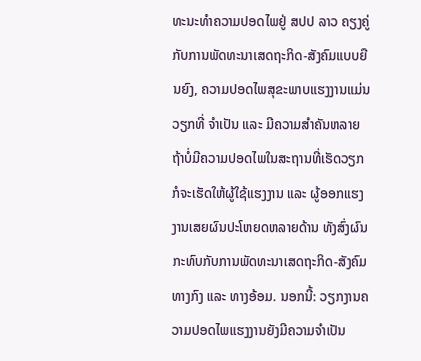ທະນະທຳຄວາມປອດໄພຢູ່ ສປປ ລາວ ຄຽງຄູ່ກັບການພັດທະນາເສດຖະກິດ-ສັງຄົມແບບຍືນຍົງ, ຄວາມປອດໄພສຸຂະພາບແຮງງານແມ່ນວຽກທີ່ ຈໍາເປັນ ແລະ ມີຄວາມສຳຄັນຫລາຍ ຖ້າບໍ່ມີຄວາມປອດໄພໃນສະຖານທີ່ເຮັດວຽກ ກໍຈະເຮັດໃຫ້ຜູ້ໃຊ້ແຮງງານ ແລະ ຜູ້ອອກແຮງງານເສຍຜົນປະໂຫຍດຫລາຍດ້ານ ທັງສົ່ງຜົນກະທົບກັບການພັດທະນາເສດຖະກິດ-ສັງຄົມທາງກົງ ແລະ ທາງອ້ອມ. ນອກນີ້: ວຽກງານຄວາມປອດໄພແຮງງານຍັງມີຄວາມຈຳເປັນ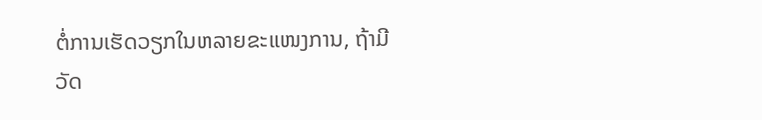ຕໍ່ການເຮັດວຽກໃນຫລາຍຂະແໜງການ, ຖ້າມີວັດ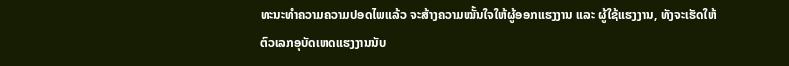ທະນະທຳຄວາມຄວາມປອດໄພແລ້ວ ຈະສ້າງຄວາມໝັ້ນໃຈໃຫ້ຜູ້ອອກແຮງງານ ແລະ ຜູ້ໃຊ້ແຮງງານ, ທັງຈະເຮັດໃຫ້ຕົວເລກອຸບັດເຫດແຮງງານນັບ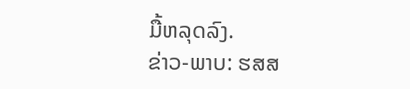ມື້ຫລຸດລົງ.
ຂ່າວ-ພາບ: ຮສສ